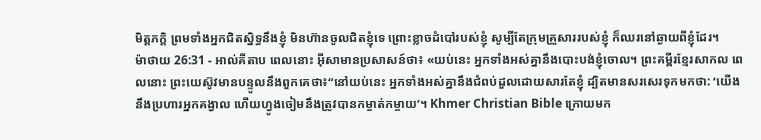មិត្តភក្ដិ ព្រមទាំងអ្នកជិតស្និទ្ធនឹងខ្ញុំ មិនហ៊ានចូលជិតខ្ញុំទេ ព្រោះខ្លាចដំបៅរបស់ខ្ញុំ សូម្បីតែក្រុមគ្រួសាររបស់ខ្ញុំ ក៏ឈរនៅឆ្ងាយពីខ្ញុំដែរ។
ម៉ាថាយ 26:31 - អាល់គីតាប ពេលនោះ អ៊ីសាមានប្រសាសន៍ថា៖ «យប់នេះ អ្នកទាំងអស់គ្នានឹងបោះបង់ខ្ញុំចោល។ ព្រះគម្ពីរខ្មែរសាកល ពេលនោះ ព្រះយេស៊ូវមានបន្ទូលនឹងពួកគេថា៖“នៅយប់នេះ អ្នកទាំងអស់គ្នានឹងជំពប់ដួលដោយសារតែខ្ញុំ ដ្បិតមានសរសេរទុកមកថា: ‘យើងនឹងប្រហារអ្នកគង្វាល ហើយហ្វូងចៀមនឹងត្រូវបានកម្ចាត់កម្ចាយ’។ Khmer Christian Bible ក្រោយមក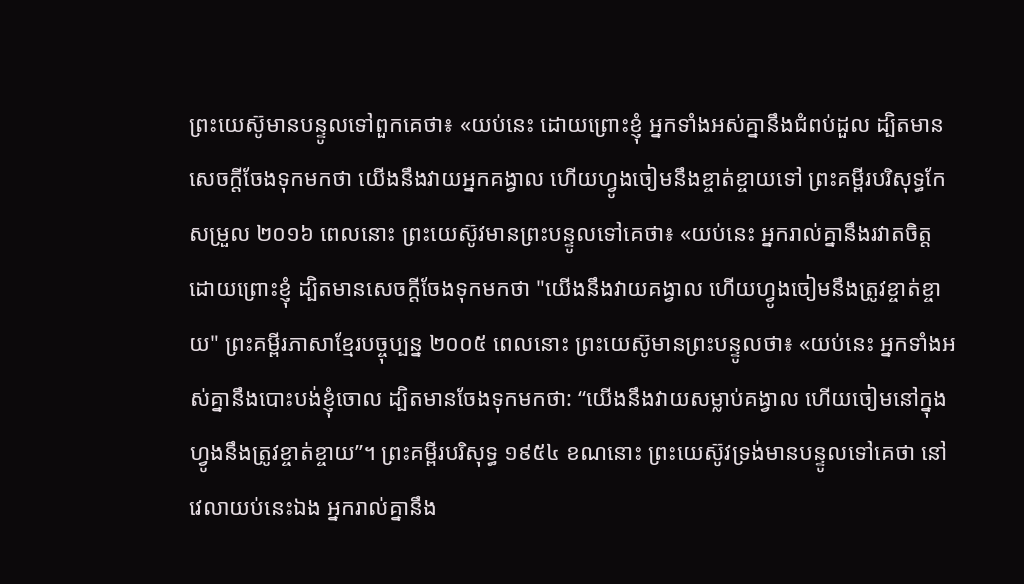ព្រះយេស៊ូមានបន្ទូលទៅពួកគេថា៖ «យប់នេះ ដោយព្រោះខ្ញុំ អ្នកទាំងអស់គ្នានឹងជំពប់ដួល ដ្បិតមានសេចក្ដីចែងទុកមកថា យើងនឹងវាយអ្នកគង្វាល ហើយហ្វូងចៀមនឹងខ្ចាត់ខ្ចាយទៅ ព្រះគម្ពីរបរិសុទ្ធកែសម្រួល ២០១៦ ពេលនោះ ព្រះយេស៊ូវមានព្រះបន្ទូលទៅគេថា៖ «យប់នេះ អ្នករាល់គ្នានឹងរវាតចិត្ត ដោយព្រោះខ្ញុំ ដ្បិតមានសេចក្តីចែងទុកមកថា "យើងនឹងវាយគង្វាល ហើយហ្វូងចៀមនឹងត្រូវខ្ចាត់ខ្ចាយ" ព្រះគម្ពីរភាសាខ្មែរបច្ចុប្បន្ន ២០០៥ ពេលនោះ ព្រះយេស៊ូមានព្រះបន្ទូលថា៖ «យប់នេះ អ្នកទាំងអស់គ្នានឹងបោះបង់ខ្ញុំចោល ដ្បិតមានចែងទុកមកថា: “យើងនឹងវាយសម្លាប់គង្វាល ហើយចៀមនៅក្នុងហ្វូងនឹងត្រូវខ្ចាត់ខ្ចាយ”។ ព្រះគម្ពីរបរិសុទ្ធ ១៩៥៤ ខណនោះ ព្រះយេស៊ូវទ្រង់មានបន្ទូលទៅគេថា នៅវេលាយប់នេះឯង អ្នករាល់គ្នានឹង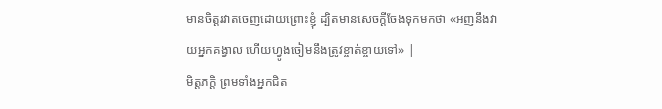មានចិត្តរវាតចេញដោយព្រោះខ្ញុំ ដ្បិតមានសេចក្ដីចែងទុកមកថា «អញនឹងវាយអ្នកគង្វាល ហើយហ្វូងចៀមនឹងត្រូវខ្ចាត់ខ្ចាយទៅ» |
មិត្តភក្ដិ ព្រមទាំងអ្នកជិត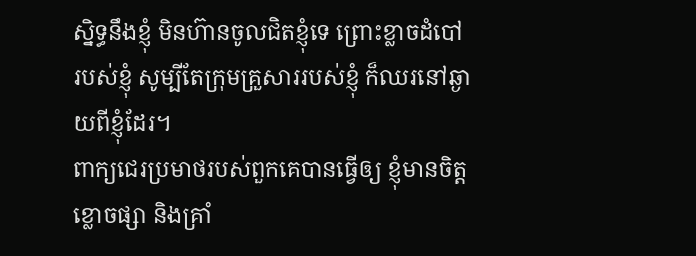ស្និទ្ធនឹងខ្ញុំ មិនហ៊ានចូលជិតខ្ញុំទេ ព្រោះខ្លាចដំបៅរបស់ខ្ញុំ សូម្បីតែក្រុមគ្រួសាររបស់ខ្ញុំ ក៏ឈរនៅឆ្ងាយពីខ្ញុំដែរ។
ពាក្យជេរប្រមាថរបស់ពួកគេបានធ្វើឲ្យ ខ្ញុំមានចិត្តខ្លោចផ្សា និងគ្រាំ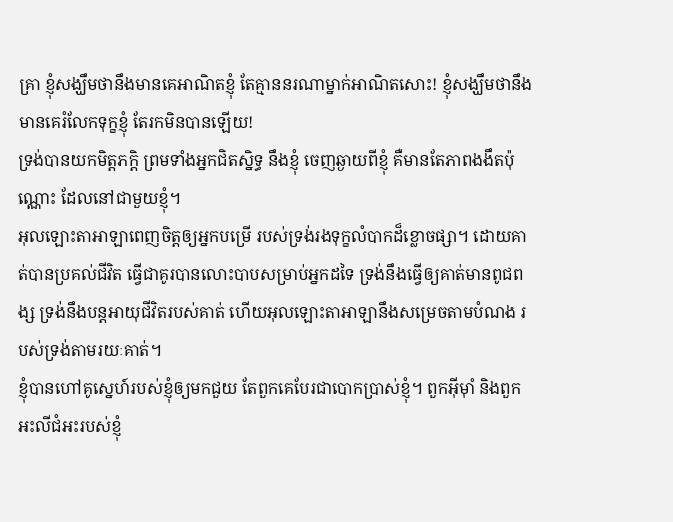គ្រា ខ្ញុំសង្ឃឹមថានឹងមានគេអាណិតខ្ញុំ តែគ្មាននរណាម្នាក់អាណិតសោះ! ខ្ញុំសង្ឃឹមថានឹងមានគេរំលែកទុក្ខខ្ញុំ តែរកមិនបានឡើយ!
ទ្រង់បានយកមិត្តភក្ដិ ព្រមទាំងអ្នកជិតស្និទ្ធ នឹងខ្ញុំ ចេញឆ្ងាយពីខ្ញុំ គឺមានតែភាពងងឹតប៉ុណ្ណោះ ដែលនៅជាមួយខ្ញុំ។
អុលឡោះតាអាឡាពេញចិត្តឲ្យអ្នកបម្រើ របស់ទ្រង់រងទុក្ខលំបាកដ៏ខ្លោចផ្សា។ ដោយគាត់បានប្រគល់ជីវិត ធ្វើជាគូរបានលោះបាបសម្រាប់អ្នកដទៃ ទ្រង់នឹងធ្វើឲ្យគាត់មានពូជពង្ស ទ្រង់នឹងបន្តអាយុជីវិតរបស់គាត់ ហើយអុលឡោះតាអាឡានឹងសម្រេចតាមបំណង របស់ទ្រង់តាមរយៈគាត់។
ខ្ញុំបានហៅគូស្នេហ៍របស់ខ្ញុំឲ្យមកជួយ តែពួកគេបែរជាបោកប្រាស់ខ្ញុំ។ ពួកអ៊ីមុាំ និងពួកអះលីជំអះរបស់ខ្ញុំ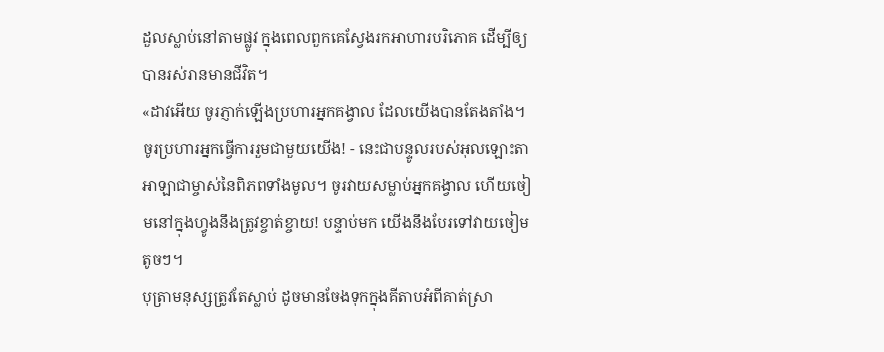ដួលស្លាប់នៅតាមផ្លូវ ក្នុងពេលពួកគេស្វែងរកអាហារបរិភោគ ដើម្បីឲ្យបានរស់រានមានជីវិត។
«ដាវអើយ ចូរភ្ញាក់ឡើងប្រហារអ្នកគង្វាល ដែលយើងបានតែងតាំង។ ចូរប្រហារអ្នកធ្វើការរួមជាមួយយើង! - នេះជាបន្ទូលរបស់អុលឡោះតាអាឡាជាម្ចាស់នៃពិភពទាំងមូល។ ចូរវាយសម្លាប់អ្នកគង្វាល ហើយចៀមនៅក្នុងហ្វូងនឹងត្រូវខ្ចាត់ខ្ចាយ! បន្ទាប់មក យើងនឹងបែរទៅវាយចៀមតូចៗ។
បុត្រាមនុស្សត្រូវតែស្លាប់ ដូចមានចែងទុកក្នុងគីតាបអំពីគាត់ស្រា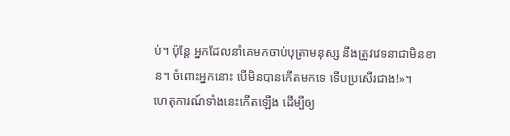ប់។ ប៉ុន្ដែ អ្នកដែលនាំគេមកចាប់បុត្រាមនុស្ស នឹងត្រូវវេទនាជាមិនខាន។ ចំពោះអ្នកនោះ បើមិនបានកើតមកទេ ទើបប្រសើរជាង!»។
ហេតុការណ៍ទាំងនេះកើតឡើង ដើម្បីឲ្យ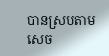បានស្របតាមសេច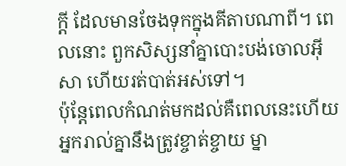ក្ដី ដែលមានចែងទុកក្នុងគីតាបណាពី។ ពេលនោះ ពួកសិស្សនាំគ្នាបោះបង់ចោលអ៊ីសា ហើយរត់បាត់អស់ទៅ។
ប៉ុន្ដែពេលកំណត់មកដល់គឺពេលនេះហើយ អ្នករាល់គ្នានឹងត្រូវខ្ចាត់ខ្ចាយ ម្នា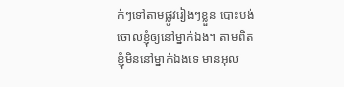ក់ៗទៅតាមផ្លូវរៀងៗខ្លួន បោះបង់ចោលខ្ញុំឲ្យនៅម្នាក់ឯង។ តាមពិត ខ្ញុំមិននៅម្នាក់ឯងទេ មានអុល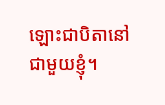ឡោះជាបិតានៅជាមួយខ្ញុំ។